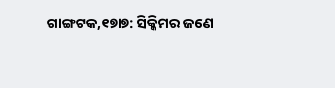ଗାଙ୍ଗଟକ,୧୭ା୭: ସିକ୍କିମର ଜଣେ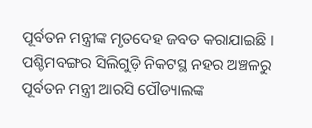ପୂର୍ବତନ ମନ୍ତ୍ରୀଙ୍କ ମୃତଦେହ ଜବତ କରାଯାଇଛି । ପଶ୍ଚିମବଙ୍ଗର ସିଲିଗୁଡ଼ି ନିକଟସ୍ଥ ନହର ଅଞ୍ଚଳରୁ ପୂର୍ବତନ ମନ୍ତ୍ରୀ ଆରସି ପୌଡ୍ୟାଲଙ୍କ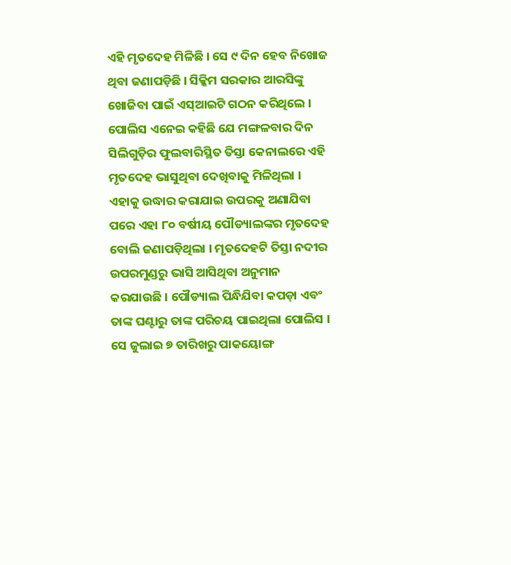ଏହି ମୃତଦେହ ମିଳିଛି । ସେ ୯ ଦିନ ହେବ ନିଖୋଜ ଥିବା ଜଣାପଡ଼ିଛି । ସିକ୍କିମ ସରକାର ଆରସିଙ୍କୁ ଖୋଜିବା ପାଇଁ ଏସ୍ଆଇଟି ଗଠନ କରିଥିଲେ ।
ପୋଲିସ ଏନେଇ କହିଛି ଯେ ମଙ୍ଗଳବାର ଦିନ ସିଲିଗୁଡ଼ିର ଫୁଲବାରିସ୍ଥିତ ତିସ୍ତା କେନାଲରେ ଏହି ମୃତଦେହ ଭାସୁଥିବା ଦେଖିବାକୁ ମିଳିଥିଲା । ଏହାକୁ ଉଦ୍ଧାର କରାଯାଇ ଉପରକୁ ଅଣାଯିବା ପରେ ଏହା ୮୦ ବର୍ଷୀୟ ପୌଡ୍ୟାଲଙ୍କର ମୃତଦେହ ବୋଲି ଜଣାପଡ଼ିଥିଲା । ମୃତଦେହଟି ତିସ୍ତା ନଦୀର ଉପରମୁଣ୍ଡରୁ ଭାସି ଆସିଥିବା ଅନୁମାନ କରଯାଉଛି । ପୌଡ୍ୟାଲ ପିନ୍ଧିଯିବା କପଡ଼ା ଏବଂ ତାଙ୍କ ଘଣ୍ଟାରୁ ତାଙ୍କ ପରିଚୟ ପାଇଥିଲା ପୋଲିସ । ସେ ଜୁଲାଇ ୭ ତାରିଖରୁ ପାକୟୋଙ୍ଗ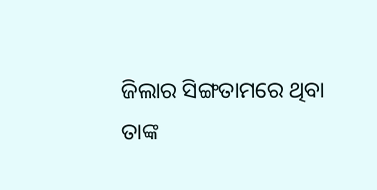ଜିଲାର ସିଙ୍ଗତାମରେ ଥିବା ତାଙ୍କ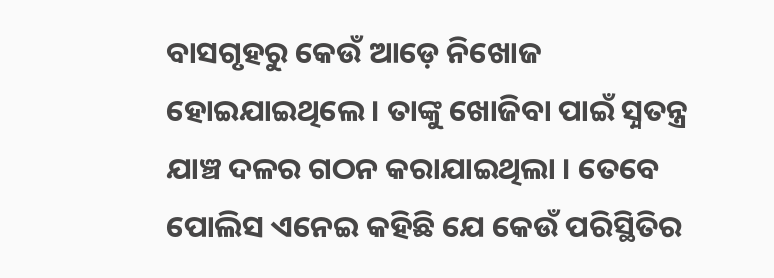ବାସଗୃହରୁ କେଉଁ ଆଡ଼େ ନିଖୋଜ ହୋଇଯାଇଥିଲେ । ତାଙ୍କୁ ଖୋଜିବା ପାଇଁ ସ଼୍ବତନ୍ତ୍ର ଯାଞ୍ଚ ଦଳର ଗଠନ କରାଯାଇଥିଲା । ତେବେ ପୋଲିସ ଏନେଇ କହିଛି ଯେ କେଉଁ ପରିସ୍ଥିତିର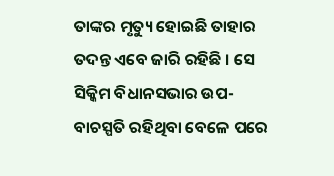ତାଙ୍କର ମୃତ୍ୟୁ ହୋଇଛି ତାହାର ତଦନ୍ତ ଏବେ ଜାରି ରହିଛି । ସେ ସିକ୍କିମ ବିଧାନସଭାର ଉପ-ବାଚସ୍ପତି ରହିଥିବା ବେଳେ ପରେ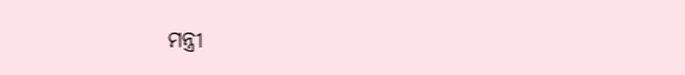ମନ୍ତ୍ରୀ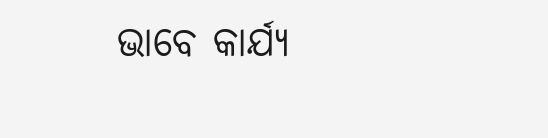ଭାବେ କାର୍ଯ୍ୟ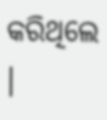କରିଥିଲେ ।